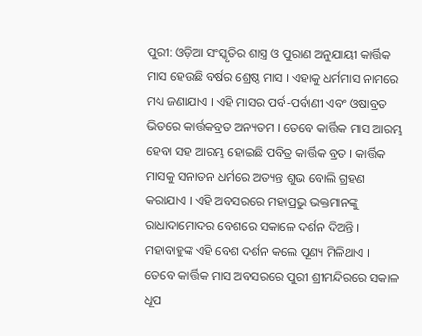ପୁରୀ: ଓଡ଼ିଆ ସଂସ୍କୃତିର ଶାସ୍ତ୍ର ଓ ପୁରାଣ ଅନୁଯାୟୀ କାର୍ତ୍ତିକ ମାସ ହେଉଛି ବର୍ଷର ଶ୍ରେଷ୍ଠ ମାସ । ଏହାକୁ ଧର୍ମମାସ ନାମରେ ମଧ୍ୟ ଜଣାଯାଏ । ଏହି ମାସର ପର୍ବ-ପର୍ବାଣୀ ଏବଂ ଓଷାବ୍ରତ ଭିତରେ କାର୍ତ୍ତକବ୍ରତ ଅନ୍ୟତମ । ତେବେ କାର୍ତ୍ତିକ ମାସ ଆରମ୍ଭ ହେବା ସହ ଆରମ୍ଭ ହୋଇଛି ପବିତ୍ର କାର୍ତ୍ତିକ ବ୍ରତ । କାର୍ତ୍ତିକ ମାସକୁ ସନାତନ ଧର୍ମରେ ଅତ୍ୟନ୍ତ ଶୁଭ ବୋଲି ଗ୍ରହଣ କରାଯାଏ । ଏହି ଅବସରରେ ମହାପ୍ରଭୁ ଭକ୍ତମାନଙ୍କୁ ରାଧାଦାମୋଦର ବେଶରେ ସକାଳେ ଦର୍ଶନ ଦିଅନ୍ତି । ମହାବାହୁଙ୍କ ଏହି ବେଶ ଦର୍ଶନ କଲେ ପୂଣ୍ୟ ମିଳିଥାଏ ।
ତେବେ କାର୍ତ୍ତିକ ମାସ ଅବସରରେ ପୁରୀ ଶ୍ରୀମନ୍ଦିରରେ ସକାଳ ଧୂପ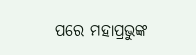ପରେ ମହାପ୍ରଭୁଙ୍କ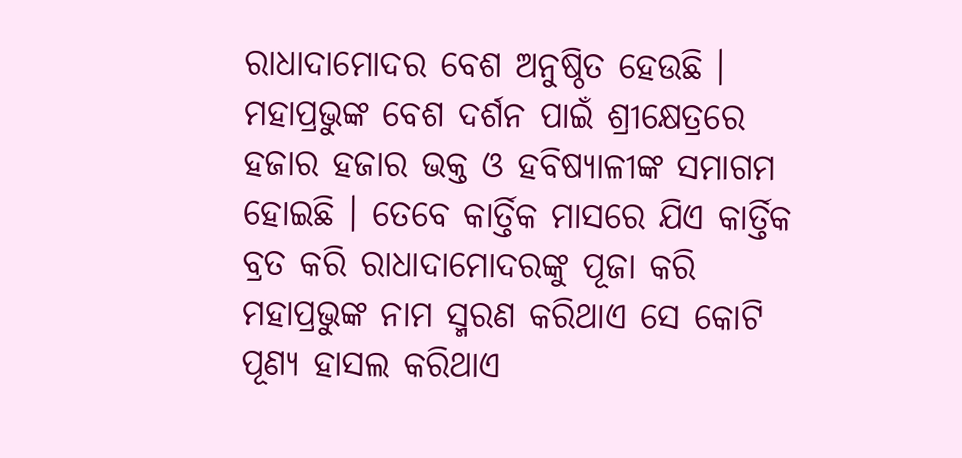ରାଧାଦାମୋଦର ବେଶ ଅନୁଷ୍ଠିତ ହେଉଛି । ମହାପ୍ରଭୁଙ୍କ ବେଶ ଦର୍ଶନ ପାଇଁ ଶ୍ରୀକ୍ଷେତ୍ରରେ ହଜାର ହଜାର ଭକ୍ତ ଓ ହବିଷ୍ୟାଳୀଙ୍କ ସମାଗମ ହୋଇଛି । ତେବେ କାର୍ତ୍ତିକ ମାସରେ ଯିଏ କାର୍ତ୍ତିକ ବ୍ରତ କରି ରାଧାଦାମୋଦରଙ୍କୁ ପୂଜା କରି ମହାପ୍ରଭୁଙ୍କ ନାମ ସ୍ମରଣ କରିଥାଏ ସେ କୋଟି ପୂଣ୍ୟ ହାସଲ କରିଥାଏ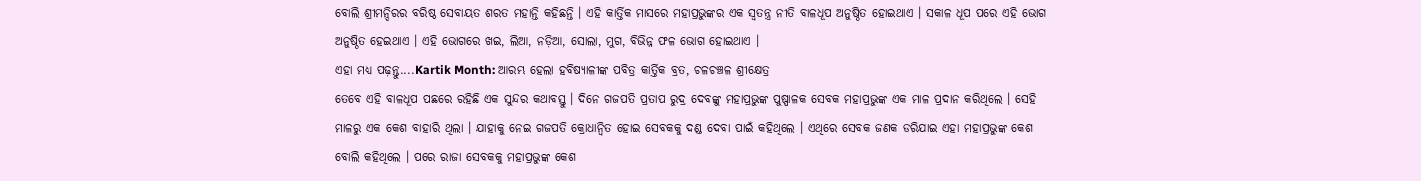ବୋଲି ଶ୍ରୀମନ୍ଦିରର ବରିଷ୍ଠ ସେବାୟତ ଶରତ ମହାନ୍ତି କହିଛନ୍ତି । ଏହି କାର୍ତ୍ତିକ ମାସରେ ମହାପ୍ରଭୁଙ୍କର ଏକ ସ୍ବତନ୍ତ୍ର ନୀତି ବାଳଧୂପ ଅନୁଷ୍ଠିତ ହୋଇଥାଏ । ସକାଳ ଧୂପ ପରେ ଏହି ଭୋଗ ଅନୁଷ୍ଠିତ ହେଇଥାଏ । ଏହି ଭୋଗରେ ଖଇ, ଲିଆ, ନଡ଼ିଆ, ସୋଲା, ମୁଗ, ବିଭିନ୍ନ ଫଳ ଭୋଗ ହୋଇଥାଏ ।
ଏହା ମଧ୍ୟ ପଢ଼ନ୍ତୁ....Kartik Month: ଆରମ୍ଭ ହେଲା ହବିଷ୍ୟାଳୀଙ୍କ ପବିତ୍ର କାର୍ତ୍ତିକ ବ୍ରତ, ଚଳଚଞ୍ଚଳ ଶ୍ରୀକ୍ଷେତ୍ର
ତେବେ ଏହି ବାଳଧୂପ ପଛରେ ରହିଛି ଏକ ସୁନ୍ଦର କଥାବସ୍ତୁ । ଦିନେ ଗଜପତି ପ୍ରତାପ ରୁଦ୍ର ଦେବଙ୍କୁ ମହାପ୍ରଭୁଙ୍କ ପୁଷ୍ପାଳକ ସେବକ ମହାପ୍ରଭୁଙ୍କ ଏକ ମାଳ ପ୍ରଦାନ କରିଥିଲେ । ସେହି ମାଳରୁ ଏକ କେଶ ବାହାରି ଥିଲା । ଯାହାକୁ ନେଇ ଗଜପତି କ୍ରୋଧାନ୍ୱିତ ହୋଇ ସେବକକୁ ଦଣ୍ଡ ଦେବା ପାଇଁ କହିଥିଲେ । ଏଥିରେ ସେବକ ଜଣକ ଡରିଯାଇ ଏହା ମହାପ୍ରଭୁଙ୍କ କେଶ ବୋଲି କହିଥିଲେ । ପରେ ରାଜା ସେବକକୁ ମହାପ୍ରଭୁଙ୍କ କେଶ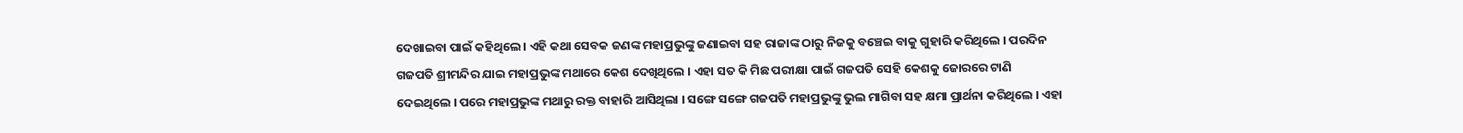ଦେଖାଇବା ପାଇଁ କହିଥିଲେ । ଏହି କଥା ସେବକ ଜଣଙ୍କ ମହାପ୍ରଭୁଙ୍କୁ ଜଣାଇବା ସହ ରାଜାଙ୍କ ଠାରୁ ନିଜକୁ ବଞ୍ଚେଇ ବାକୁ ଗୁହାରି କରିଥିଲେ । ପରଦିନ ଗଜପତି ଶ୍ରୀମନ୍ଦିର ଯାଇ ମହାପ୍ରଭୁଙ୍କ ମଥାରେ କେଶ ଦେଖିଥିଲେ । ଏହା ସତ କି ମିଛ ପରୀକ୍ଷା ପାଇଁ ଗଜପତି ସେହି କେଶକୁ ଜୋରରେ ଟାଣି ଦେଇଥିଲେ । ପରେ ମହାପ୍ରଭୁଙ୍କ ମଥାରୁ ରକ୍ତ ବାହାରି ଆସିଥିଲା । ସଙ୍ଗେ ସଙ୍ଗେ ଗଜପତି ମହାପ୍ରଭୁଙ୍କୁ ଭୁଲ ମାଗିବା ସହ କ୍ଷମା ପ୍ରାର୍ଥନା କରିଥିଲେ । ଏହା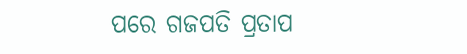ପରେ ଗଜପତି ପ୍ରତାପ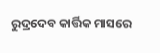ରୁଦ୍ରଦେବ କାର୍ତ୍ତିକ ମାସରେ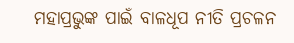ମହାପ୍ରଭୁଙ୍କ ପାଇଁ ବାଳଧୂପ ନୀତି ପ୍ରଚଳନ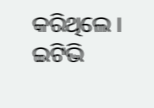କରିଥିଲେ ।
ଇଟିଭି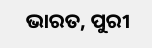ଭାରତ, ପୁରୀ